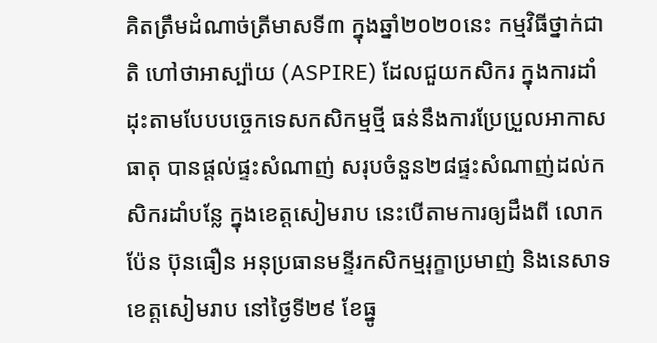គិតត្រឹមដំណាច់ត្រីមាសទី៣ ក្នុងឆ្នាំ២០២០នេះ កម្មវិធីថ្នាក់ជាតិ ហៅថាអាស្ប៉ាយ (ASPIRE) ដែលជួយកសិករ ក្នុងការដាំដុះតាមបែបបច្ចេកទេសកសិកម្មថ្មី ធន់នឹងការប្រែប្រួលអាកាសធាតុ បានផ្ដល់ផ្ទះសំណាញ់ សរុបចំនួន២៨ផ្ទះសំណាញ់ដល់កសិករដាំបន្លែ ក្នុងខេត្តសៀមរាប នេះបើតាមការឲ្យដឹងពី លោក ប៉ែន ប៊ុនធឿន អនុប្រធានមន្ទីរកសិកម្មរុក្ខាប្រមាញ់ និងនេសាទខេត្តសៀមរាប នៅថ្ងៃទី២៩ ខែធ្នូ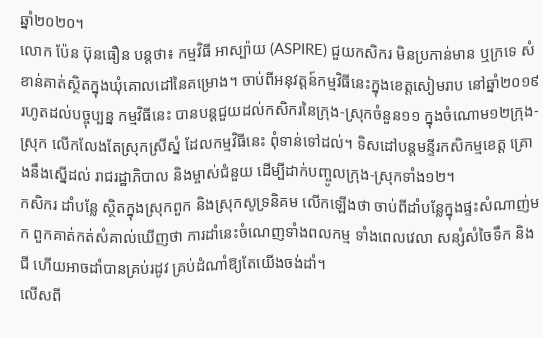ឆ្នាំ២០២០។
លោក ប៉ែន ប៊ុនធឿន បន្តថា៖ កម្មវិធី អាស្ប៉ាយ (ASPIRE) ជួយកសិករ មិនប្រកាន់មាន ឬក្រទេ សំខាន់គាត់ស្ថិតក្នុងឃុំគោលដៅនៃគម្រោង។ ចាប់ពីអនុវត្តន៍កម្មវិធីនេះក្នុងខេត្តសៀមរាប នៅឆ្នាំ២០១៩ រហូតដល់បច្ចុប្បន្ន កម្មវិធីនេះ បានបន្តជួយដល់កសិករនៃក្រុង-ស្រុកចំនួន១១ ក្នុងចំណោម១២ក្រុង-ស្រុក លើកលែងតែស្រុកស្រីស្នំ ដែលកម្មវិធីនេះ ពុំទាន់ទៅដល់។ ទិសដៅបន្តមន្ទីរកសិកម្មខេត្ត គ្រោងនឹងស្នើដល់ រាជរដ្ឋាភិបាល និងម្ចាស់ជំនួយ ដើម្បីដាក់បញ្ចូលក្រុង-ស្រុកទាំង១២។
កសិករ ដាំបន្លែ ស្ថិតក្នុងស្រុកពួក និងស្រុកសូទ្រនិគម លើកឡើងថា ចាប់ពីដាំបន្លែក្នុងផ្ទះសំណាញ់មក ពួកគាត់កត់សំគាល់ឃើញថា ការដាំនេះចំណេញទាំងពលកម្ម ទាំងពេលវេលា សន្សំសំចៃទឹក និងជី ហើយអាចដាំបានគ្រប់រដូវ គ្រប់ដំណាំឱ្យតែយើងចង់ដាំ។
លើសពី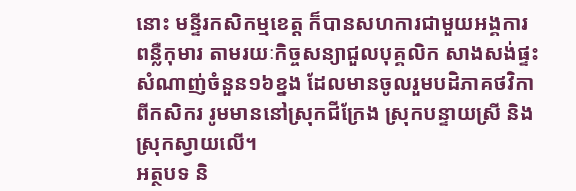នោះ មន្ទីរកសិកម្មខេត្ត ក៏បានសហការជាមួយអង្គការពន្លឺកុមារ តាមរយៈកិច្ចសន្យាជួលបុគ្គលិក សាងសង់ផ្ទះសំណាញ់ចំនួន១៦ខ្នង ដែលមានចូលរួមបដិភាគថវិកា ពីកសិករ រូមមាននៅស្រុកជីក្រែង ស្រុកបន្ទាយស្រី និងស្រុកស្វាយលើ។
អត្ថបទ និ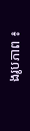ងរូបភាព ៖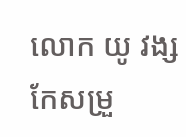លោក យូ វង្ស
កែសម្រួ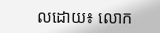លដោយ៖ លោក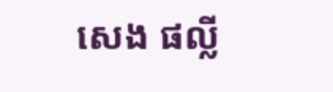សេង ផល្លី